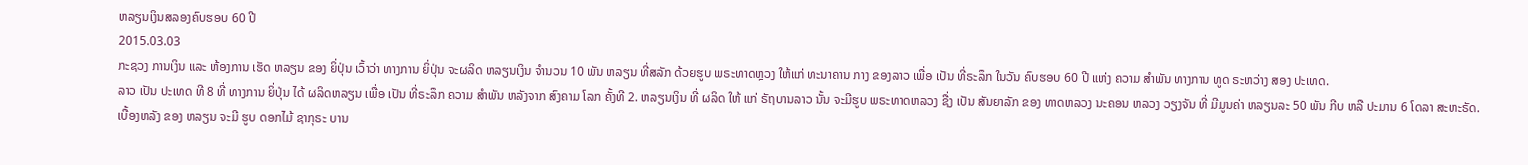ຫລຽນເງິນສລອງຄົບຮອບ 60 ປີ
2015.03.03
ກະຊວງ ການເງິນ ແລະ ຫ້ອງການ ເຮັດ ຫລຽນ ຂອງ ຍິ່ປຸ່ນ ເວົ້າວ່າ ທາງການ ຍິ່ປຸ່ນ ຈະຜລິດ ຫລຽນເງິນ ຈຳນວນ 10 ພັນ ຫລຽນ ທີ່ສລັກ ດ້ວຍຮູບ ພຣະທາດຫຼວງ ໃຫ້ແກ່ ທະນາຄານ ກາງ ຂອງລາວ ເພື່ອ ເປັນ ທີ່ຣະລຶກ ໃນວັນ ຄົບຮອບ 60 ປີ ແຫ່ງ ຄວາມ ສຳພັນ ທາງການ ທູດ ຣະຫວ່າງ ສອງ ປະເທດ.
ລາວ ເປັນ ປະເທດ ທີ 8 ທີ່ ທາງການ ຍິ່ປຸ່ນ ໄດ້ ຜລິດຫລຽນ ເພື່ອ ເປັນ ທີ່ຣະລຶກ ຄວາມ ສຳພັນ ຫລັງຈາກ ສົງຄາມ ໂລກ ຄັ້ງທີ 2. ຫລຽນເງິນ ທີ່ ຜລິດ ໃຫ້ ແກ່ ຣັຖບານລາວ ນັ້ນ ຈະມີຮູບ ພຣະທາດຫລວງ ຊື່ງ ເປັນ ສັນຍາລັກ ຂອງ ທາດຫລວງ ນະຄອນ ຫລວງ ວຽງຈັນ ທີ່ ມີມູນຄ່າ ຫລຽນລະ 50 ພັນ ກີບ ຫລື ປະມານ 6 ໂດລາ ສະຫະຣັດ.
ເບື້ອງຫລັງ ຂອງ ຫລຽນ ຈະມີ ຮູບ ດອກໄມ້ ຊາກຸຣະ ບານ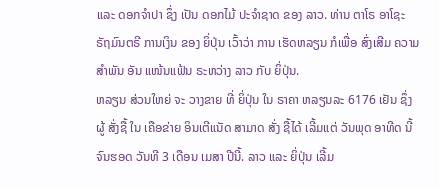ແລະ ດອກຈຳປາ ຊຶ່ງ ເປັນ ດອກໄມ້ ປະຈຳຊາດ ຂອງ ລາວ. ທ່ານ ຕາໂຣ ອາໂຊະ ຣັຖມົນຕຣີ ການເງິນ ຂອງ ຍິ່ປຸ່ນ ເວົ້າວ່າ ການ ເຮັດຫລຽນ ກໍເພື່ອ ສົ່ງເສີມ ຄວາມ ສຳພັນ ອັນ ແໜ້ນແຟ້ນ ຣະຫວ່າງ ລາວ ກັບ ຍິ່ປຸ່ນ.
ຫລຽນ ສ່ວນໃຫຍ່ ຈະ ວາງຂາຍ ທີ່ ຍິ່ປຸ່ນ ໃນ ຣາຄາ ຫລຽນລະ 6176 ເຢັນ ຊຶ່ງ ຜູ້ ສັ່ງຊື້ ໃນ ເຄືອຂ່າຍ ອິນເຕີແນັດ ສາມາດ ສັ່ງ ຊື້ໄດ້ ເລີ້ມແຕ່ ວັນພຸດ ອາທີດ ນີ້ ຈົນຮອດ ວັນທີ 3 ເດືອນ ເມສາ ປີນີ້. ລາວ ແລະ ຍິ່ປຸ່ນ ເລີ້ມ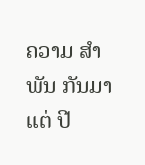ຄວາມ ສຳພັນ ກັນມາ ແຕ່ ປີ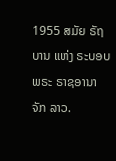1955 ສມັຍ ຣັຖບານ ແຫ່ງ ຣະບອບ ພຣະ ຣາຊອານາຈັກ ລາວ.